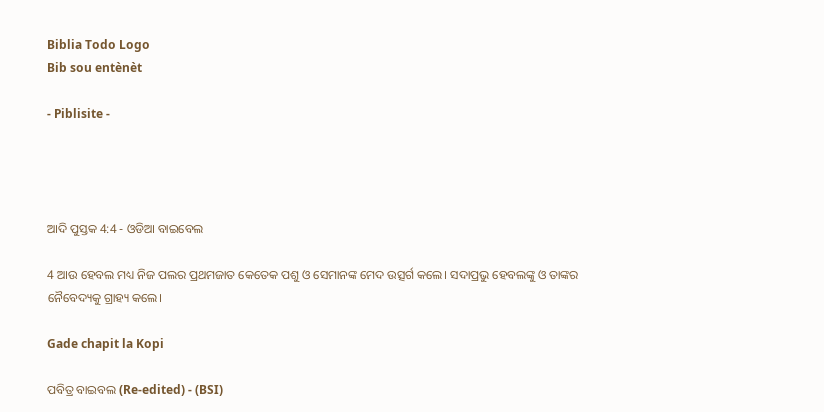Biblia Todo Logo
Bib sou entènèt

- Piblisite -




ଆଦି ପୁସ୍ତକ 4:4 - ଓଡିଆ ବାଇବେଲ

4 ଆଉ ହେବଲ ମଧ୍ୟ ନିଜ ପଲର ପ୍ରଥମଜାତ କେତେକ ପଶୁ ଓ ସେମାନଙ୍କ ମେଦ ଉତ୍ସର୍ଗ କଲେ। ସଦାପ୍ରଭୁ ହେବଲଙ୍କୁ ଓ ତାଙ୍କର ନୈବେଦ୍ୟକୁ ଗ୍ରାହ୍ୟ କଲେ।

Gade chapit la Kopi

ପବିତ୍ର ବାଇବଲ (Re-edited) - (BSI)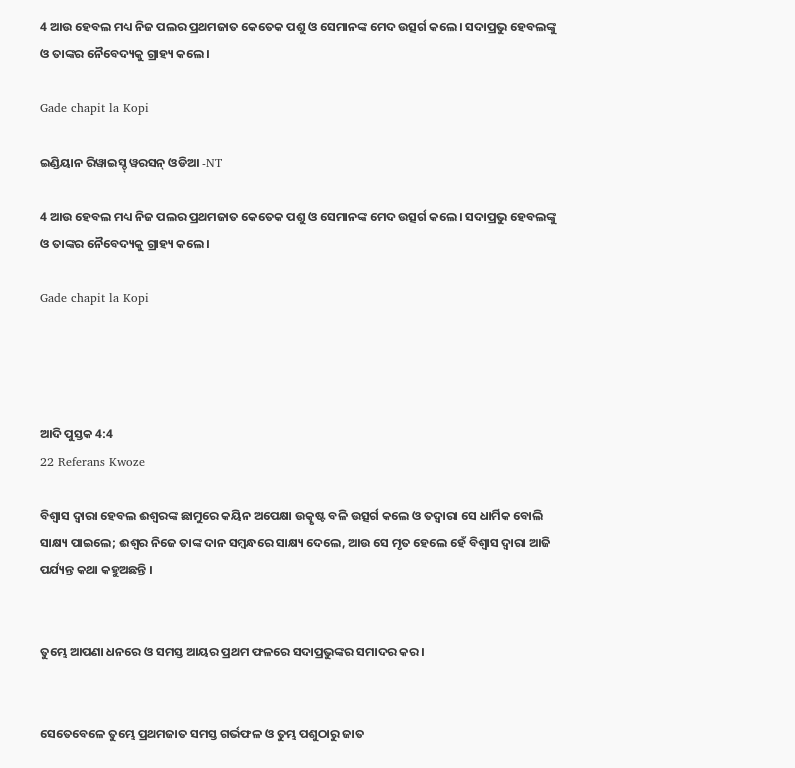4 ଆଉ ହେବଲ ମଧ୍ୟ ନିଜ ପଲର ପ୍ରଥମଜାତ କେତେକ ପଶୁ ଓ ସେମାନଙ୍କ ମେଦ ଉତ୍ସର୍ଗ କଲେ। ସଦାପ୍ରଭୁ ହେବଲଙ୍କୁ ଓ ତାଙ୍କର ନୈବେଦ୍ୟକୁ ଗ୍ରାହ୍ୟ କଲେ।

Gade chapit la Kopi

ଇଣ୍ଡିୟାନ ରିୱାଇସ୍ଡ୍ ୱରସନ୍ ଓଡିଆ -NT

4 ଆଉ ହେବଲ ମଧ୍ୟ ନିଜ ପଲର ପ୍ରଥମଜାତ କେତେକ ପଶୁ ଓ ସେମାନଙ୍କ ମେଦ ଉତ୍ସର୍ଗ କଲେ। ସଦାପ୍ରଭୁ ହେବଲଙ୍କୁ ଓ ତାଙ୍କର ନୈବେଦ୍ୟକୁ ଗ୍ରାହ୍ୟ କଲେ।

Gade chapit la Kopi




ଆଦି ପୁସ୍ତକ 4:4
22 Referans Kwoze

ବିଶ୍ୱାସ ଦ୍ୱାରା ହେବଲ ଈଶ୍ୱରଙ୍କ ଛାମୁରେ କୟିନ ଅପେକ୍ଷା ଉତ୍କୃଷ୍ଟ ବଳି ଉତ୍ସର୍ଗ କଲେ ଓ ତଦ୍ୱାରା ସେ ଧାର୍ମିକ ବୋଲି ସାକ୍ଷ୍ୟ ପାଇଲେ; ଈଶ୍ୱର ନିଜେ ତାଙ୍କ ଦାନ ସମ୍ବନ୍ଧରେ ସାକ୍ଷ୍ୟ ଦେଲେ, ଆଉ ସେ ମୃତ ହେଲେ ହେଁ ବିଶ୍ୱାସ ଦ୍ୱାରା ଆଜି ପର୍ଯ୍ୟନ୍ତ କଥା କହୁଅଛନ୍ତି ।


ତୁମ୍ଭେ ଆପଣା ଧନରେ ଓ ସମସ୍ତ ଆୟର ପ୍ରଥମ ଫଳରେ ସଦାପ୍ରଭୁଙ୍କର ସମାଦର କର।


ସେତେବେଳେ ତୁମ୍ଭେ ପ୍ରଥମଜାତ ସମସ୍ତ ଗର୍ଭଫଳ ଓ ତୁମ୍ଭ ପଶୁଠାରୁ ଜାତ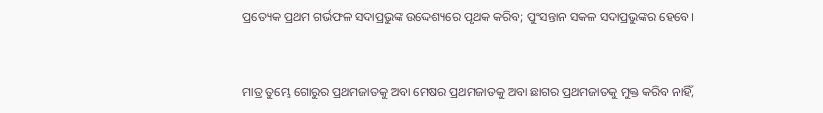ପ୍ରତ୍ୟେକ ପ୍ରଥମ ଗର୍ଭଫଳ ସଦାପ୍ରଭୁଙ୍କ ଉଦ୍ଦେଶ୍ୟରେ ପୃଥକ କରିବ; ପୁଂସନ୍ତାନ ସକଳ ସଦାପ୍ରଭୁଙ୍କର ହେବେ।


ମାତ୍ର ତୁମ୍ଭେ ଗୋରୁର ପ୍ରଥମଜାତକୁ ଅବା ମେଷର ପ୍ରଥମଜାତକୁ ଅବା ଛାଗର ପ୍ରଥମଜାତକୁ ମୁକ୍ତ କରିବ ନାହିଁ,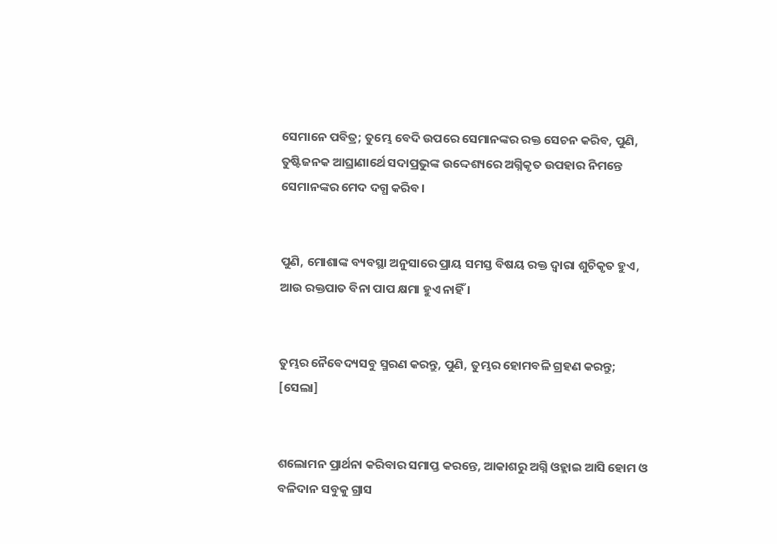ସେମାନେ ପବିତ୍ର; ତୁମ୍ଭେ ବେଦି ଉପରେ ସେମାନଙ୍କର ରକ୍ତ ସେଚନ କରିବ, ପୁଣି, ତୁଷ୍ଟିଜନକ ଆଘ୍ରାଣାର୍ଥେ ସଦାପ୍ରଭୁଙ୍କ ଉଦ୍ଦେଶ୍ୟରେ ଅଗ୍ନିକୃତ ଉପହାର ନିମନ୍ତେ ସେମାନଙ୍କର ମେଦ ଦଗ୍ଧ କରିବ।


ପୁଣି, ମୋଶାଙ୍କ ବ୍ୟବସ୍ଥା ଅନୁସାରେ ପ୍ରାୟ ସମସ୍ତ ବିଷୟ ରକ୍ତ ଦ୍ୱାରା ଶୁଚିକୃତ ହୁଏ, ଆଉ ରକ୍ତପାତ ବିନା ପାପ କ୍ଷମା ହୁଏ ନାହିଁ ।


ତୁମ୍ଭର ନୈବେଦ୍ୟସବୁ ସ୍ମରଣ କରନ୍ତୁ, ପୁଣି, ତୁମ୍ଭର ହୋମବଳି ଗ୍ରହଣ କରନ୍ତୁ; [ସେଲା]


ଶଲୋମନ ପ୍ରାର୍ଥନା କରିବାର ସମାପ୍ତ କରନ୍ତେ, ଆକାଶରୁ ଅଗ୍ନି ଓହ୍ଲାଇ ଆସି ହୋମ ଓ ବଳିଦାନ ସବୁକୁ ଗ୍ରାସ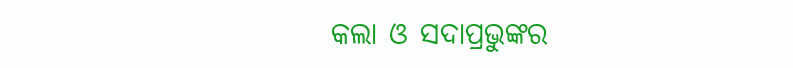କଲା ଓ ସଦାପ୍ରଭୁଙ୍କର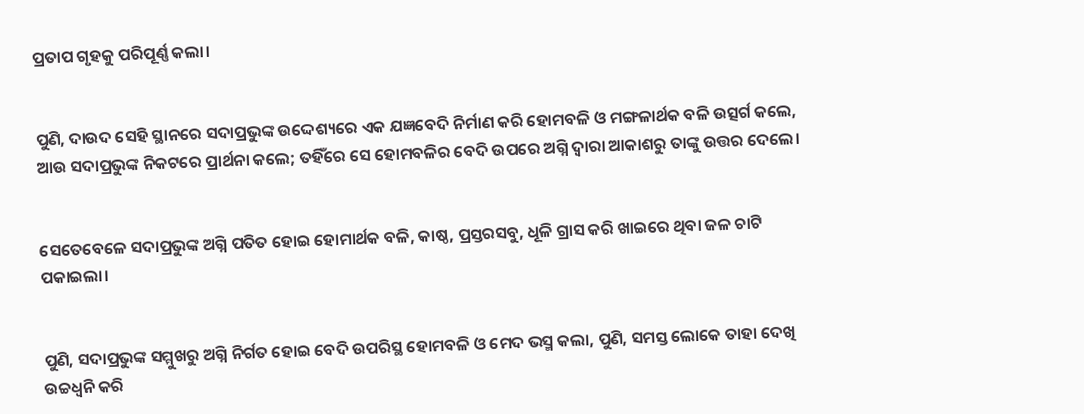ପ୍ରତାପ ଗୃହକୁ ପରିପୂର୍ଣ୍ଣ କଲା।


ପୁଣି, ଦାଉଦ ସେହି ସ୍ଥାନରେ ସଦାପ୍ରଭୁଙ୍କ ଉଦ୍ଦେଶ୍ୟରେ ଏକ ଯଜ୍ଞବେଦି ନିର୍ମାଣ କରି ହୋମବଳି ଓ ମଙ୍ଗଳାର୍ଥକ ବଳି ଉତ୍ସର୍ଗ କଲେ, ଆଉ ସଦାପ୍ରଭୁଙ୍କ ନିକଟରେ ପ୍ରାର୍ଥନା କଲେ; ତହିଁରେ ସେ ହୋମବଳିର ବେଦି ଉପରେ ଅଗ୍ନି ଦ୍ୱାରା ଆକାଶରୁ ତାଙ୍କୁ ଉତ୍ତର ଦେଲେ।


ସେତେବେଳେ ସଦାପ୍ରଭୁଙ୍କ ଅଗ୍ନି ପତିତ ହୋଇ ହୋମାର୍ଥକ ବଳି, କାଷ୍ଠ, ପ୍ରସ୍ତରସବୁ, ଧୂଳି ଗ୍ରାସ କରି ଖାଇରେ ଥିବା ଜଳ ଚାଟି ପକାଇଲା।


ପୁଣି, ସଦାପ୍ରଭୁଙ୍କ ସମ୍ମୁଖରୁ ଅଗ୍ନି ନିର୍ଗତ ହୋଇ ବେଦି ଉପରିସ୍ଥ ହୋମବଳି ଓ ମେଦ ଭସ୍ମ କଲା, ପୁଣି, ସମସ୍ତ ଲୋକେ ତାହା ଦେଖି ଉଚ୍ଚଧ୍ୱନି କରି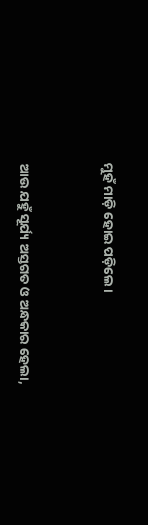ମୁହଁ ମାଡ଼ି ହୋଇ ପଡ଼ିଲେ।


ଆଉ ଯହୁଁ ସୂର୍ଯ୍ୟ ଅସ୍ତଗତ ଓ ଅନ୍ଧକାର ହେଲା,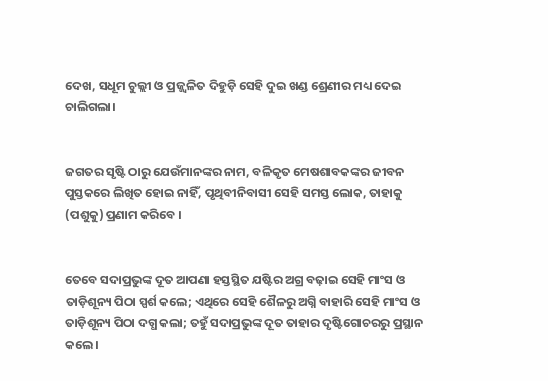ଦେଖ, ସଧୂମ ଚୁଲ୍ଲୀ ଓ ପ୍ରଜ୍ଜ୍ୱଳିତ ଦିହୁଡ଼ି ସେହି ଦୁଇ ଖଣ୍ଡ ଶ୍ରେଣୀର ମଧ୍ୟ ଦେଇ ଚାଲିଗଲା।


ଜଗତର ସୃଷ୍ଟି ଠାରୁ ଯେଉଁମାନଙ୍କର ନାମ, ବଳିକୃତ ମେଷଶାବକଙ୍କର ଜୀବନ ପୁସ୍ତକରେ ଲିଖିତ ହୋଇ ନାହିଁ, ପୃଥିବୀନିବାସୀ ସେହି ସମସ୍ତ ଲୋକ, ତାହାକୁ (ପଶୁକୁ) ପ୍ରଣାମ କରିବେ ।


ତେବେ ସଦାପ୍ରଭୁଙ୍କ ଦୂତ ଆପଣା ହସ୍ତସ୍ଥିତ ଯଷ୍ଟିର ଅଗ୍ର ବଢ଼ାଇ ସେହି ମାଂସ ଓ ତାଡ଼ିଶୂନ୍ୟ ପିଠା ସ୍ପର୍ଶ କଲେ; ଏଥିରେ ସେହି ଶୈଳରୁ ଅଗ୍ନି ବାହାରି ସେହି ମାଂସ ଓ ତାଡ଼ିଶୂନ୍ୟ ପିଠା ଦଗ୍ଧ କଲା; ତହୁଁ ସଦାପ୍ରଭୁଙ୍କ ଦୂତ ତାହାର ଦୃଷ୍ଟିଗୋଚରରୁ ପ୍ରସ୍ଥାନ କଲେ।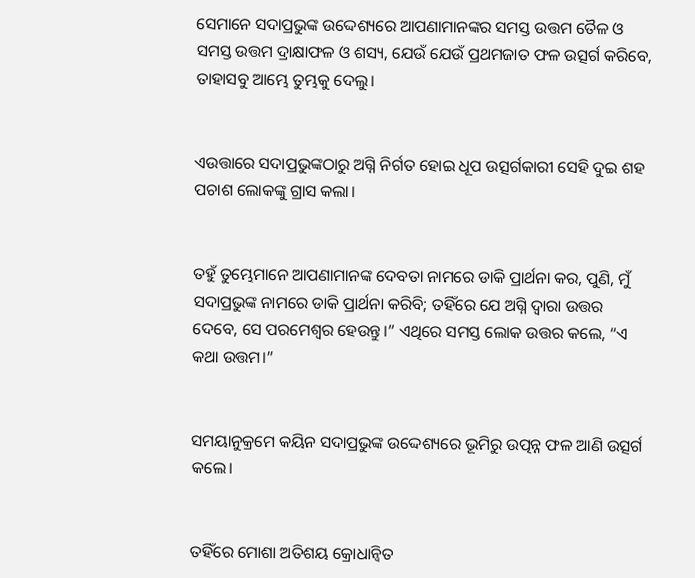ସେମାନେ ସଦାପ୍ରଭୁଙ୍କ ଉଦ୍ଦେଶ୍ୟରେ ଆପଣାମାନଙ୍କର ସମସ୍ତ ଉତ୍ତମ ତୈଳ ଓ ସମସ୍ତ ଉତ୍ତମ ଦ୍ରାକ୍ଷାଫଳ ଓ ଶସ୍ୟ, ଯେଉଁ ଯେଉଁ ପ୍ରଥମଜାତ ଫଳ ଉତ୍ସର୍ଗ କରିବେ, ତାହାସବୁ ଆମ୍ଭେ ତୁମ୍ଭକୁ ଦେଲୁ।


ଏଉତ୍ତାରେ ସଦାପ୍ରଭୁଙ୍କଠାରୁ ଅଗ୍ନି ନିର୍ଗତ ହୋଇ ଧୂପ ଉତ୍ସର୍ଗକାରୀ ସେହି ଦୁଇ ଶହ ପଚାଶ ଲୋକଙ୍କୁ ଗ୍ରାସ କଲା।


ତହୁଁ ତୁମ୍ଭେମାନେ ଆପଣାମାନଙ୍କ ଦେବତା ନାମରେ ଡାକି ପ୍ରାର୍ଥନା କର, ପୁଣି, ମୁଁ ସଦାପ୍ରଭୁଙ୍କ ନାମରେ ଡାକି ପ୍ରାର୍ଥନା କରିବି; ତହିଁରେ ଯେ ଅଗ୍ନି ଦ୍ୱାରା ଉତ୍ତର ଦେବେ, ସେ ପରମେଶ୍ୱର ହେଉନ୍ତୁ।” ଏଥିରେ ସମସ୍ତ ଲୋକ ଉତ୍ତର କଲେ, “ଏ କଥା ଉତ୍ତମ।”


ସମୟାନୁକ୍ରମେ କୟିନ ସଦାପ୍ରଭୁଙ୍କ ଉଦ୍ଦେଶ୍ୟରେ ଭୂମିରୁ ଉତ୍ପନ୍ନ ଫଳ ଆଣି ଉତ୍ସର୍ଗ କଲେ।


ତହିଁରେ ମୋଶା ଅତିଶୟ କ୍ରୋଧାନ୍ୱିତ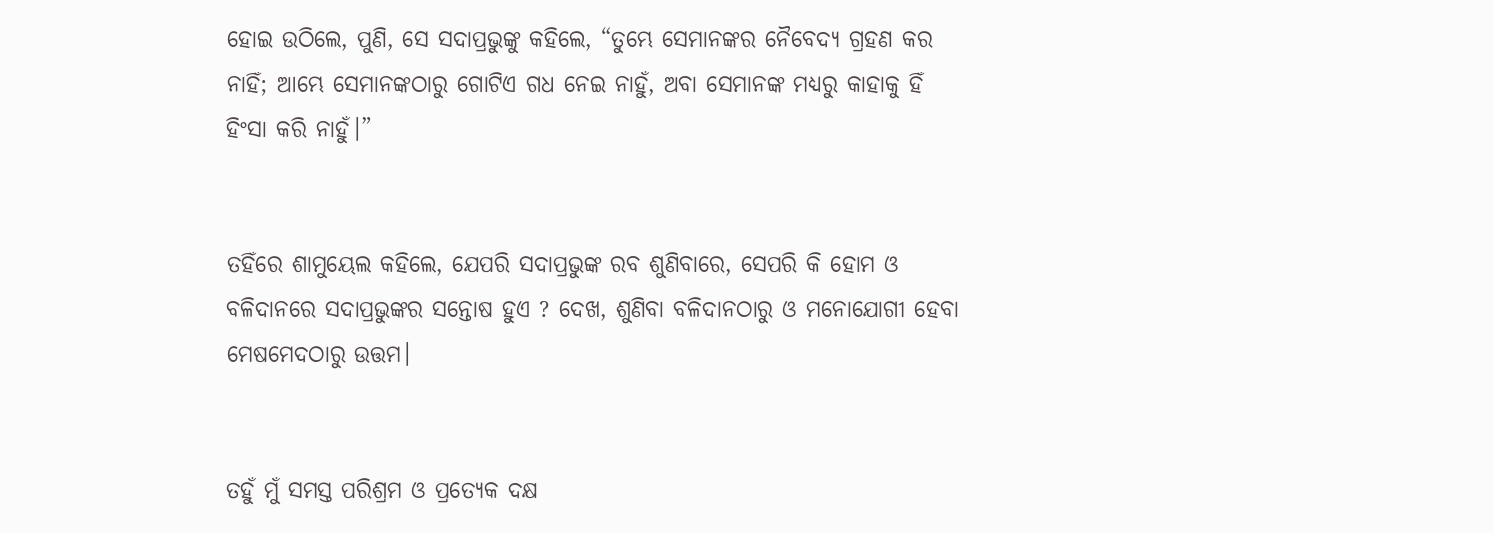ହୋଇ ଉଠିଲେ, ପୁଣି, ସେ ସଦାପ୍ରଭୁଙ୍କୁ କହିଲେ, “ତୁମ୍ଭେ ସେମାନଙ୍କର ନୈବେଦ୍ୟ ଗ୍ରହଣ କର ନାହିଁ; ଆମ୍ଭେ ସେମାନଙ୍କଠାରୁ ଗୋଟିଏ ଗଧ ନେଇ ନାହୁଁ, ଅବା ସେମାନଙ୍କ ମଧ୍ୟରୁ କାହାକୁ ହିଁ ହିଂସା କରି ନାହୁଁ।”


ତହିଁରେ ଶାମୁୟେଲ କହିଲେ, ଯେପରି ସଦାପ୍ରଭୁଙ୍କ ରବ ଶୁଣିବାରେ, ସେପରି କି ହୋମ ଓ ବଳିଦାନରେ ସଦାପ୍ରଭୁଙ୍କର ସନ୍ତୋଷ ହୁଏ ? ଦେଖ, ଶୁଣିବା ବଳିଦାନଠାରୁ ଓ ମନୋଯୋଗୀ ହେବା ମେଷମେଦଠାରୁ ଉତ୍ତମ।


ତହୁଁ ମୁଁ ସମସ୍ତ ପରିଶ୍ରମ ଓ ପ୍ରତ୍ୟେକ ଦକ୍ଷ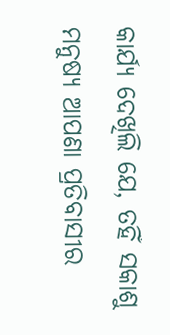କାର୍ଯ୍ୟ ଦେଖିଲି ଯେ, ତହିଁ ସକାଶୁ ମନୁଷ୍ୟ ଆପଣା ପ୍ରତିବାସୀର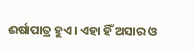ଈର୍ଷାପାତ୍ର ହୁଏ। ଏହା ହିଁ ଅସାର ଓ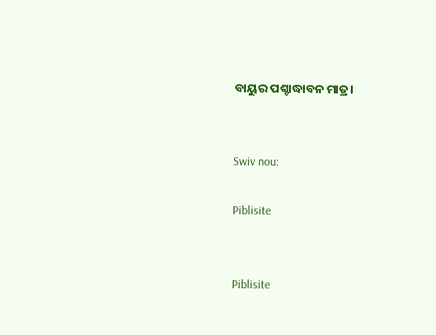ବାୟୁର ପଶ୍ଚାଦ୍ଧାବନ ମାତ୍ର।


Swiv nou:

Piblisite


Piblisite